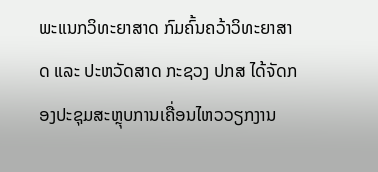ພະແນກວິທະຍາສາດ ກົມຄົ້ນຄວ້າວິທະຍາສາດ ແລະ ປະຫວັດສາດ ກະຊວງ ປກສ ໄດ້ຈັດກອງປະຊຸມສະຫຼຸບການເຄື່ອນໄຫວວຽກງານ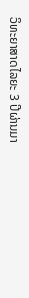ວິທະຍາສາດໄລຍະ 3 ປີຜ່ານມາ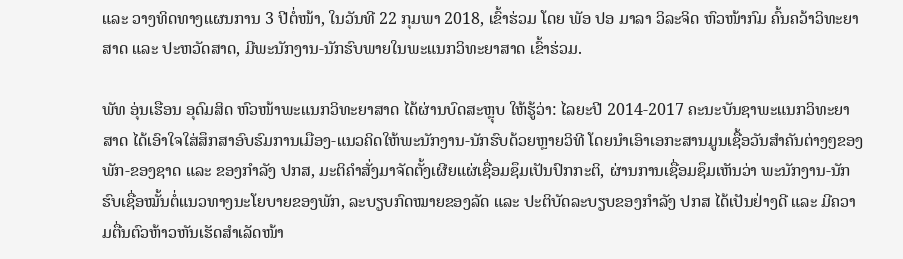ແລະ ວາງທິດທາງແຜນການ 3 ປີຕໍ່ໜ້າ, ໃນວັນທີ 22 ກຸມພາ 2018, ເຂົ້າຮ່ວມ ໂດຍ ພັອ ປອ ມາລາ ວິລະຈິດ ຫົວໜ້າກົມ ຄົ້ນຄວ້າວິທະຍາສາດ ແລະ ປະຫວັດສາດ, ມີພະນັກງານ-ນັກຮົບພາຍໃນພະແນກວິທະຍາສາດ ເຂົ້າຮ່ວມ.

ພັທ ອຸ່ນເຮືອນ ອຸດົມສິດ ຫົວໜ້າພະແນກວິທະຍາສາດ ໄດ້ຜ່ານບົດສະຫຼຸບ ໃຫ້ຮູ້ວ່າ: ໄລຍະປີ 2014-2017 ຄະນະບັນຊາພະແນກວິທະຍາສາດ ໄດ້ເອົາໃຈໃສ່ສຶກສາອົບຮົມການເມືອງ-ແນວຄິດໃຫ້ພະນັກງານ-ນັກຮົບດ້ວຍຫຼາຍວິທີ ໂດຍນຳເອົາເອກະສານມູນເຊື້ອວັນສຳຄັນຕ່າງໆຂອງພັກ-ຂອງຊາດ ແລະ ຂອງກຳລັງ ປກສ, ມະຕິຄຳສັ່ງມາຈັດຕັ້ງເຜີຍແຜ່ເຊື່ອມຊຶມເປັນປົກກະຕິ, ຜ່ານການເຊື່ອມຊຶມເຫັນວ່າ ພະນັກງານ-ນັກຮົບເຊື່ອໝັ້ນຕໍ່ແນວທາງນະໂຍບາຍຂອງພັກ, ລະບຽບກົດໝາຍຂອງລັດ ແລະ ປະຕິບັດລະບຽບຂອງກຳລັງ ປກສ ໄດ້ເປັນຢ່າງດີ ແລະ ມີຄວາມຕື່ນຕົວຫ້າວຫັນເຮັດສຳເລັດໜ້າ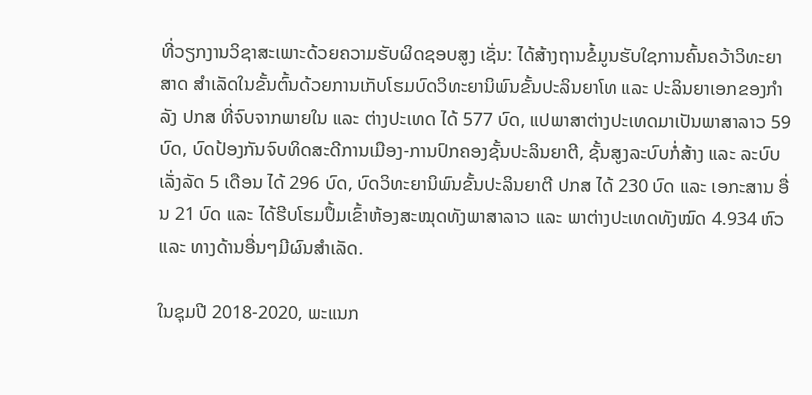ທີ່ວຽກງານວິຊາສະເພາະດ້ວຍຄວາມຮັບຜິດຊອບສູງ ເຊັ່ນ: ໄດ້ສ້າງຖານຂໍ້ມູນຮັບໃຊການຄົ້ນຄວ້າວິທະຍາສາດ ສຳເລັດໃນຂັ້ນຕົ້ນດ້ວຍການເກັບໂຮມບົດວິທະຍານິພົນຂັ້ນປະລິນຍາໂທ ແລະ ປະລິນຍາເອກຂອງກຳລັງ ປກສ ທີ່ຈົບຈາກພາຍໃນ ແລະ ຕ່າງປະເທດ ໄດ້ 577 ບົດ, ແປພາສາຕ່າງປະເທດມາເປັນພາສາລາວ 59 ບົດ, ບົດປ້ອງກັນຈົບທິດສະດີການເມືອງ-ການປົກຄອງຊັ້ນປະລິນຍາຕີ, ຊັ້ນສູງລະບົບກໍ່ສ້າງ ແລະ ລະບົບເລັ່ງລັດ 5 ເດືອນ ໄດ້ 296 ບົດ, ບົດວິທະຍານິພົນຂັ້ນປະລິນຍາຕີ ປກສ ໄດ້ 230 ບົດ ແລະ ເອກະສານ ອື່ນ 21 ບົດ ແລະ ໄດ້ຮີບໂຮມປຶ້ມເຂົ້າຫ້ອງສະໝຸດທັງພາສາລາວ ແລະ ພາຕ່າງປະເທດທັງໝົດ 4.934 ຫົວ ແລະ ທາງດ້ານອື່ນໆມີຜົນສຳເລັດ.

ໃນຊຸມປີ 2018-2020, ພະແນກ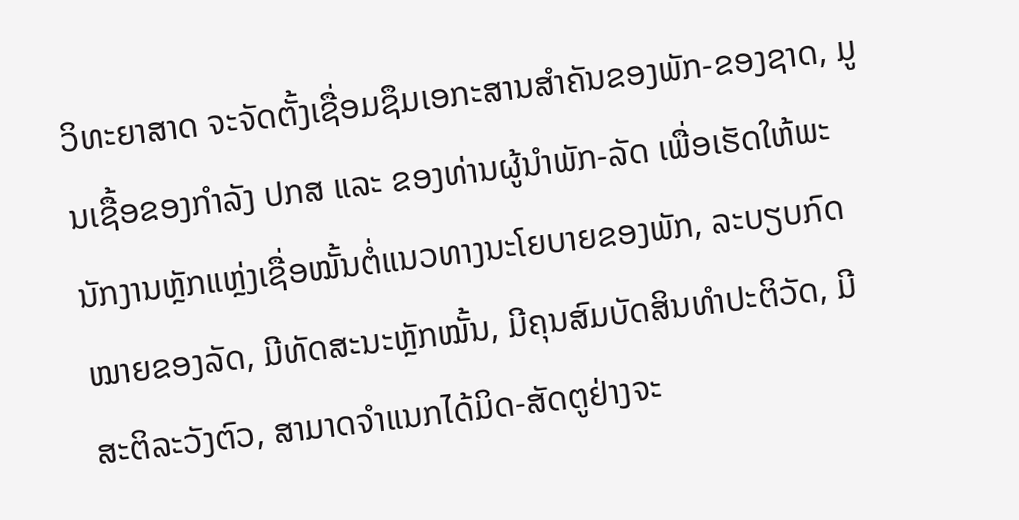ວິທະຍາສາດ ຈະຈັດຕັ້ງເຊື່ອມຊຶມເອກະສານສຳຄັນຂອງພັກ-ຂອງຊາດ, ມູນເຊື້ອຂອງກໍາລັງ ປກສ ແລະ ຂອງທ່ານຜູ້ນຳພັກ-ລັດ ເພື່ອເຮັດໃຫ້ພະນັກງານຫຼັກແຫຼ່ງເຊື່ອໝັ້ນຕໍ່ແນວທາງນະໂຍບາຍຂອງພັກ, ລະບຽບກົດໝາຍຂອງລັດ, ມີທັດສະນະຫຼັກໝັ້ນ, ມີຄຸນສົມບັດສິນທຳປະຕິວັດ, ມີສະຕິລະວັງຕົວ, ສາມາດຈຳແນກໄດ້ມິດ-ສັດຕູຢ່າງຈະ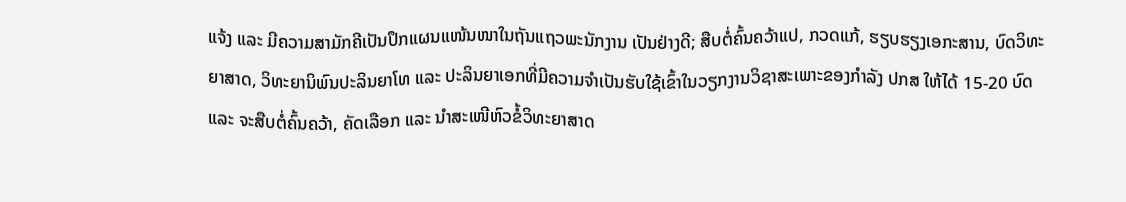ແຈ້ງ ແລະ ມີຄວາມສາມັກຄີເປັນປຶກແຜນແໜ້ນໜາໃນຖັນແຖວພະນັກງານ ເປັນຢ່າງດີ; ສືບຕໍ່ຄົ້ນຄວ້າແປ, ກວດແກ້, ຮຽບຮຽງເອກະສານ, ບົດວິທະຍາສາດ, ວິທະຍານິພົນປະລິນຍາໂທ ແລະ ປະລິນຍາເອກທີ່ມີຄວາມຈຳເປັນຮັບໃຊ້ເຂົ້າໃນວຽກງານວິຊາສະເພາະຂອງກຳລັງ ປກສ ໃຫ້ໄດ້ 15-20 ບົດ ແລະ ຈະສືບຕໍ່ຄົ້ນຄວ້າ, ຄັດເລືອກ ແລະ ນຳສະເໜີຫົວຂໍ້ວິທະຍາສາດ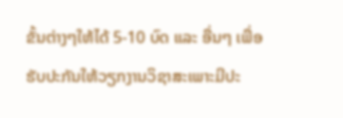ຂັ້ນຕ່າງໆໃຫ້ໄດ້ 5-10 ບົດ ແລະ ອື່ນໆ ເພື່ອຮັບປະກັນໃຫ້ວຽກງານວິຊາສະເພາະມີປະ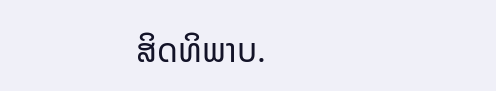ສິດທິພາບ.